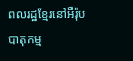ពលរដ្ឋខ្មែរនៅអឺរ៉ុបបាតុកម្ម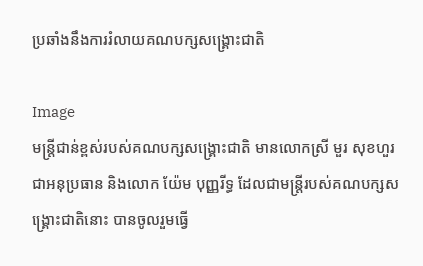ប្រឆាំងនឹងការរំលាយគណបក្សសង្រ្គោះជាតិ

Image
មន្រ្តីជាន់ខ្ពស់របស់គណបក្សសង្រ្គោះជាតិ មានលោកស្រី មួរ សុខហួរ ជាអនុប្រធាន និងលោក យ៉ែម បុញ្ញរីទ្ធ ដែលជាមន្រ្តីរបស់គណបក្សសង្រ្គោះជាតិនោះ បានចូលរួមធ្វើ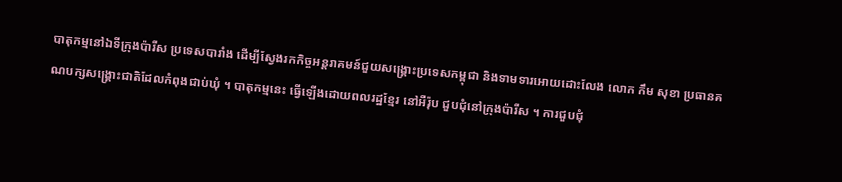បាតុកម្មនៅឯទីក្រុងប៉ារីស ប្រទេសបារាំង ដើម្បីស្វែងរកកិច្ចអន្តរាគមន៍ជួយសង្រ្គោះប្រទេសកម្ពុជា និងទាមទារអោយដោះលែង លោក កឹម សុខា ប្រធានគណបក្សសង្រ្គោះជាតិដែលកំពុងជាប់ឃុំ ។ បាតុកម្មនេះ ធ្វើឡើងដោយពលរដ្ឋខ្មែរ នៅអឺរ៉ុប ជួបជុំនៅក្រុងប៉ារីស ។ ការជួបជុំ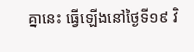គ្នានេះ ធ្វើឡើងនៅថ្ងៃទី១៩ វិ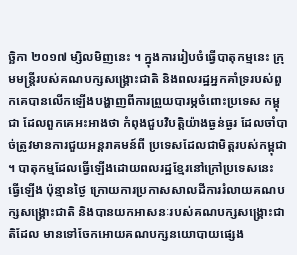ច្ឆិកា ២០១៧ ម្សិលមិញនេះ ។ ក្នុងការរៀបចំធ្វើបាតុកម្មនេះ ក្រុមមន្រ្តីរបស់គណបក្សសង្រ្គោះជាតិ និងពលរដ្ឋអ្នកគាំទ្ររបស់ពួកគេបានលើកឡើងបង្ហាញពីការព្រួយបារម្ភចំពោះប្រទេស កម្ពុជា ដែលពួកគេអះអាងថា កំពុងជួបវិបត្តិយ៉ាងធ្ងន់ធ្ងរ ដែលចាំបាច់ត្រូវមានការជួយអន្តរាគមន៍ពី ប្រទេសដែលជាមិត្តរបស់កម្ពុជា ។ បាតុកម្មដែលធ្វើឡើងដោយពលរដ្ឋខ្មែរនៅក្រៅប្រទេសនេះ ធ្វើឡើង ប៉ុន្មានថ្ងៃ ក្រោយការប្រកាសសាលដីការរំលាយគណបក្សសង្រ្គោះជាតិ និងបានយកអាសនៈរបស់គណបក្សសង្រ្គោះជាតិដែល មានទៅចែកអោយគណបក្សនយោបាយផ្សេង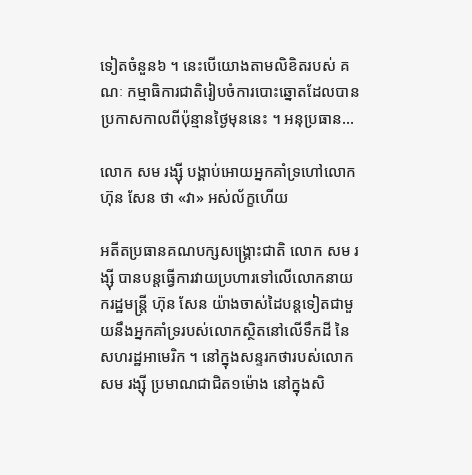ទៀតចំនួន៦ ។ នេះបើយោងតាមលិខិតរបស់ គណៈ កម្មាធិការជាតិរៀបចំការបោះឆ្នោតដែលបានប្រកាសកាលពីប៉ុន្មានថ្ងៃមុននេះ ។ អនុប្រធាន...

លោក សម រង្ស៊ី បង្គាប់អោយអ្នកគាំទ្រហៅលោក ហ៊ុន សែន ថា «វា» អស់ល័ក្ខហើយ

អតីតប្រធានគណបក្សសង្រ្គោះជាតិ លោក សម រង្ស៊ី បានបន្តធ្វើការវាយប្រហារទៅលើលោកនាយករដ្ឋមន្រ្តី ហ៊ុន សែន យ៉ាងចាស់ដៃបន្តទៀតជាមួយនឹងអ្នកគាំទ្ររបស់លោកស្ថិតនៅលើទឹកដី នៃសហរដ្ឋអាមេរិក ។ នៅក្នុងសន្ទរកថារបស់លោក សម រង្ស៊ី ប្រមាណជាជិត១ម៉ោង នៅក្នុងសិ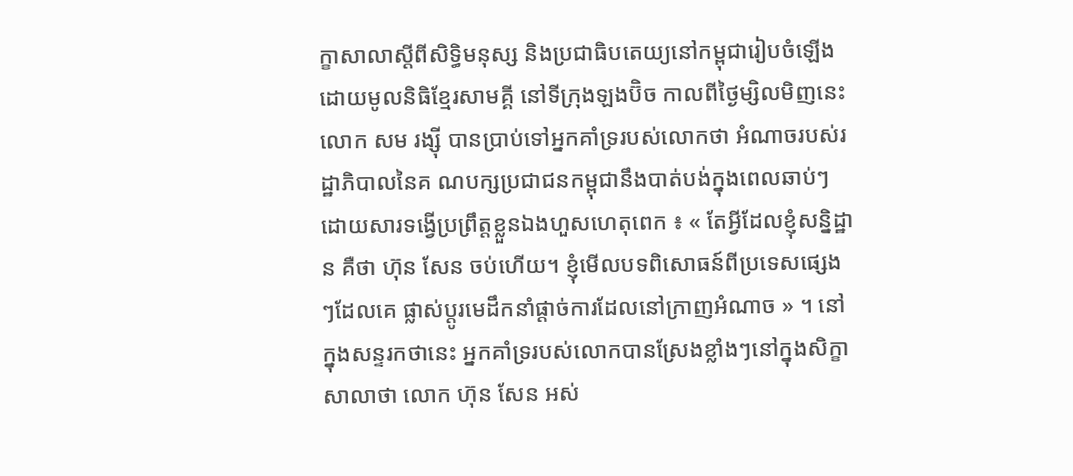ក្ខាសាលាស្ដីពីសិទ្ធិមនុស្ស និងប្រជាធិបតេយ្យនៅកម្ពុជារៀបចំឡើងដោយមូលនិធិខ្មែរសាមគ្គី នៅទីក្រុងឡងប៊ិច កាលពីថ្ងៃម្សិលមិញនេះ លោក សម រង្ស៊ី បានប្រាប់ទៅអ្នកគាំទ្ររបស់លោកថា អំណាចរបស់រដ្ឋាភិបាលនៃគ ណបក្សប្រជាជនកម្ពុជានឹងបាត់បង់ក្នុងពេលឆាប់ៗ ដោយសារទង្វើប្រព្រឹត្តខ្លួនឯងហួសហេតុពេក ៖ « តែអ្វីដែលខ្ញុំសន្និដ្ឋាន គឺថា ហ៊ុន សែន ចប់ហើយ។ ខ្ញុំមើលបទពិសោធន៍ពីប្រទេសផ្សេងៗដែលគេ ផ្លាស់ប្ដូរមេដឹកនាំផ្ដាច់ការដែលនៅក្រាញអំណាច » ។ នៅក្នុងសន្ទរកថានេះ អ្នកគាំទ្ររបស់លោកបានស្រែងខ្លាំងៗនៅក្នុងសិក្ខាសាលាថា លោក ហ៊ុន សែន អស់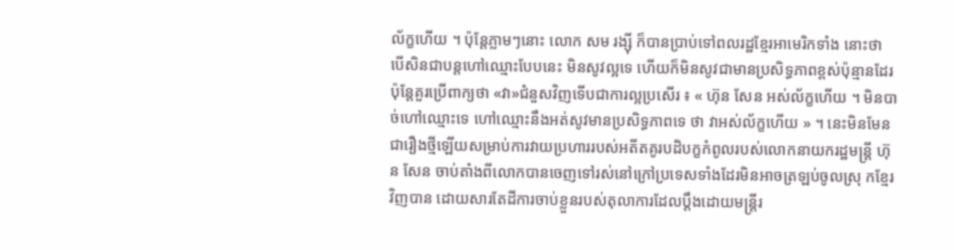ល័ក្ខហើយ ។ ប៉ុន្តែភ្លាមៗនោះ លោក សម រង្ស៊ី ក៏បានប្រាប់ទៅពលរដ្ឋខ្មែរអាមេរិកទាំង នោះថា បើសិនជាបន្តហៅឈ្មោះបែបនេះ មិនសូវល្អទេ ហើយក៏មិនសូវជាមានប្រសិទ្ធភាពខ្ពស់ប៉ុន្មានដែរ ប៉ុន្តែគួរប្រើពាក្យថា «វា»ជំនួសវិញទើបជាការល្អប្រសើរ ៖ « ហ៊ុន សែន អស់ល័ក្ខហើយ ។ មិនបាច់ហៅឈ្មោះទេ ហៅឈ្មោះនឹងអត់សូវមានប្រសិទ្ធភាពទេ ថា វាអស់ល័ក្ខហើយ » ។ នេះមិនមែនជារឿងថ្មីឡើយសម្រាប់ការវាយប្រហាររបស់អតីតគូរបដិបក្ខកំពូលរបស់លោកនាយករដ្ឋមន្រ្តី ហ៊ុន សែន ចាប់តាំងពីលោកបានចេញទៅរស់នៅក្រៅប្រទេសទាំងដែរមិនអាចត្រឡប់ចូលស្រុ កខ្មែរវិញបាន ដោយសារតែដីការចាប់ខ្លួនរបស់តុលាការដែលប្ដឹងដោយមន្រ្តីរ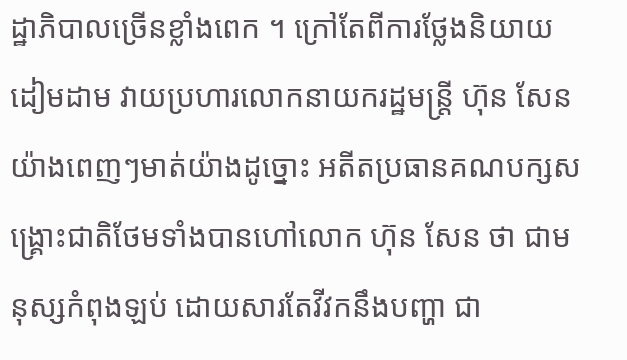ដ្ឋាភិបាលច្រើនខ្លាំងពេក ។ ក្រៅតែពីការថ្លែងនិយាយដៀមដាម វាយប្រហារលោកនាយករដ្ឋមន្រ្តី ហ៊ុន សែន យ៉ាងពេញៗមាត់យ៉ាងដូច្នោះ អតីតប្រធានគណបក្សសង្រ្គោះជាតិថែមទាំងបានហៅលោក ហ៊ុន សែន ថា ជាមនុស្សកំពុងឡប់ ដោយសារតែវីវកនឹងបញ្ហា ជា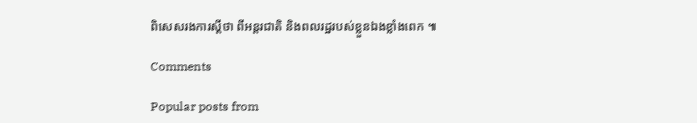ពិសេសរងការស្ដីថា ពីអន្តរជាតិ និងពលរដ្ឋរបស់ខ្លួនឯងខ្លាំងពេក ៕

Comments

Popular posts from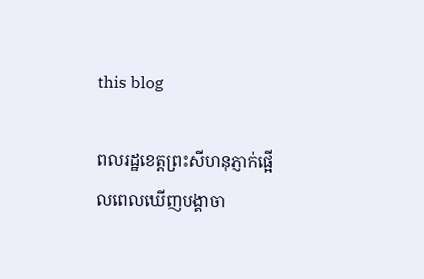this blog

ពលរដ្ឋខេត្តព្រះសីហនុភ្ញាក់ផ្អើលពេលឃើញបង្គាចា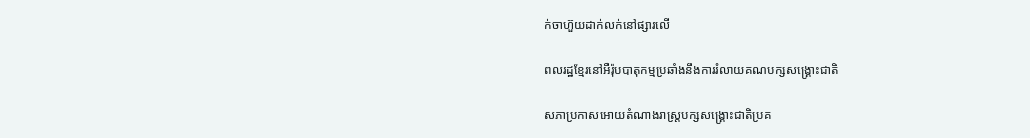ក់ចាហ៊ួយដាក់លក់នៅផ្សារលើ

ពលរដ្ឋខ្មែរនៅអឺរ៉ុបបាតុកម្មប្រឆាំងនឹងការរំលាយគណបក្សសង្រ្គោះជាតិ

សភាប្រកាសអោយតំណាងរាស្រ្តបក្សសង្រ្គោះជាតិប្រគ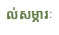ល់សម្ភារៈ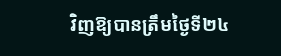វិញឱ្យបានត្រឹមថ្ងៃទី២៤